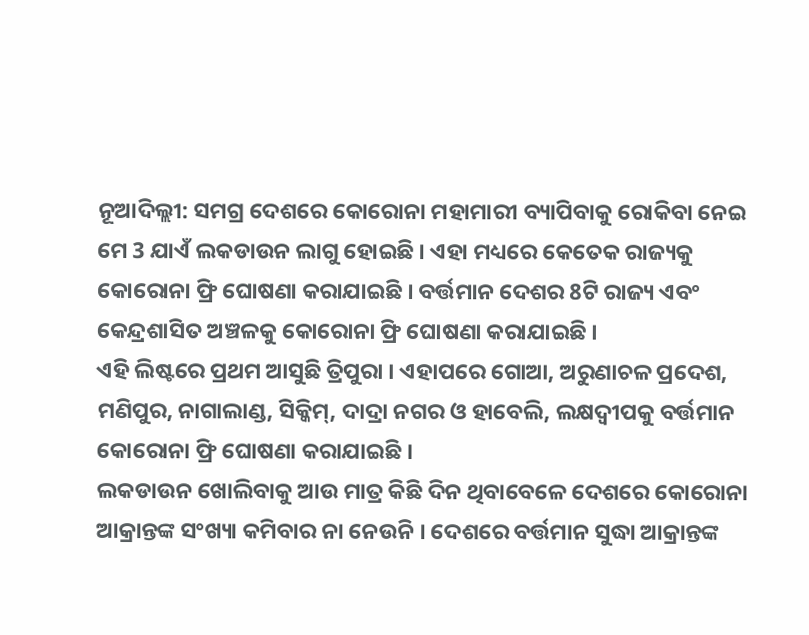ନୂଆଦିଲ୍ଲୀ: ସମଗ୍ର ଦେଶରେ କୋରୋନା ମହାମାରୀ ବ୍ୟାପିବାକୁ ରୋକିବା ନେଇ ମେ 3 ଯାଏଁ ଲକଡାଉନ ଲାଗୁ ହୋଇଛି । ଏହା ମଧ୍ୟରେ କେତେକ ରାଜ୍ୟକୁ କୋରୋନା ଫ୍ରି ଘୋଷଣା କରାଯାଇଛି । ବର୍ତ୍ତମାନ ଦେଶର 8ଟି ରାଜ୍ୟ ଏବଂ କେନ୍ଦ୍ରଶାସିତ ଅଞ୍ଚଳକୁ କୋରୋନା ଫ୍ରି ଘୋଷଣା କରାଯାଇଛି ।
ଏହି ଲିଷ୍ଟରେ ପ୍ରଥମ ଆସୁଛି ତ୍ରିପୁରା । ଏହାପରେ ଗୋଆ, ଅରୁଣାଚଳ ପ୍ରଦେଶ, ମଣିପୁର, ନାଗାଲାଣ୍ଡ, ସିକ୍କିମ୍, ଦାଦ୍ରା ନଗର ଓ ହାବେଲି, ଲକ୍ଷଦ୍ବୀପକୁ ବର୍ତ୍ତମାନ କୋରୋନା ଫ୍ରି ଘୋଷଣା କରାଯାଇଛି ।
ଲକଡାଉନ ଖୋଲିବାକୁ ଆଉ ମାତ୍ର କିଛି ଦିନ ଥିବାବେଳେ ଦେଶରେ କୋରୋନା ଆକ୍ରାନ୍ତଙ୍କ ସଂଖ୍ୟା କମିବାର ନା ନେଉନି । ଦେଶରେ ବର୍ତ୍ତମାନ ସୁଦ୍ଧା ଆକ୍ରାନ୍ତଙ୍କ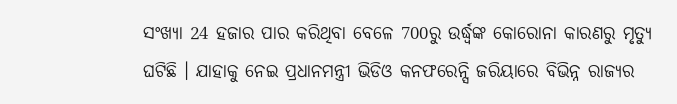ସଂଖ୍ୟା 24 ହଜାର ପାର କରିଥିବା ବେଳେ 700ରୁ ଉର୍ଦ୍ଧ୍ବଙ୍କ କୋରୋନା କାରଣରୁ ମୃତ୍ୟୁ ଘଟିଛି । ଯାହାକୁ ନେଇ ପ୍ରଧାନମନ୍ତ୍ରୀ ଭିଡିଓ କନଫରେନ୍ସି ଜରିୟାରେ ବିଭିନ୍ନ ରାଜ୍ୟର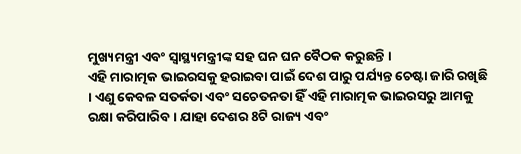ମୁଖ୍ୟମନ୍ତ୍ରୀ ଏବଂ ସ୍ବାସ୍ଥ୍ୟମନ୍ତ୍ରୀଙ୍କ ସହ ଘନ ଘନ ବୈଠକ କରୁଛନ୍ତି ।
ଏହି ମାରାତ୍ମକ ଭାଇରସକୁ ହରାଇବା ପାଇଁ ଦେଶ ପାରୁ ପର୍ଯ୍ୟନ୍ତ ଚେଷ୍ଟା ଜାରି ରଖିଛି । ଏଣୁ କେବଳ ସତର୍କତା ଏବଂ ସଚେତନତା ହିଁ ଏହି ମାରାତ୍ମକ ଭାଇରସରୁ ଆମକୁ ରକ୍ଷା କରିପାରିବ । ଯାହା ଦେଶର 8ଟି ରାଜ୍ୟ ଏବଂ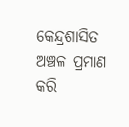କେନ୍ଦ୍ରଶାସିତ ଅଞ୍ଚଳ ପ୍ରମାଣ କରି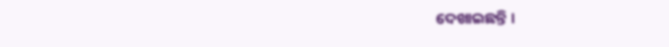ଦେଖାଇଛନ୍ତି ।